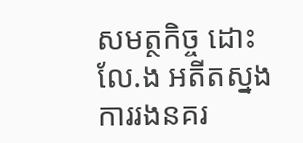សមត្ថកិច្ច ដោះ លែ.ង អតីតស្នងការរងនគរ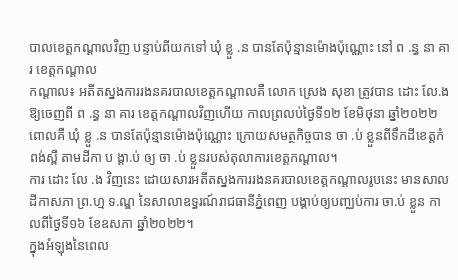បាលខេត្តកណ្ដាលវិញ បន្ទាប់ពីយកទៅ ឃុំ ខ្លួ .ន បានតែប៉ុន្មានម៉ោងប៉ុណ្ណោះ នៅ ព .ន្ធ នា គារ ខេត្តកណ្តាល
កណ្តាល៖ អតីតស្នងការរងនគរបាលខេត្តកណ្តាលគឺ លោក ស្រេង សុខា ត្រូវបាន ដោះ លែ.ង ឱ្យចេញពី ព .ន្ធ នា គារ ខេត្តកណ្តាលវិញហើយ កាលព្រលប់ថ្ងៃទី១២ ខែមិថុនា ឆ្នាំ២០២២
ពោលគឺ ឃុំ ខ្លួ .ន បានតែប៉ុន្មានម៉ោងប៉ុណ្ណោះ ក្រោយសមត្ថកិច្ចបាន ចា .ប់ ខ្លួនពីទឹកដីខេត្តកំពង់ស្ពឺ តាមដីកា ប ង្គា.ប់ ឲ្យ ចា .ប់ ខ្លួនរបស់តុលាការខេត្តកណ្ដាល។
ការ ដោះ លែ .ង វិញនេះ ដោយសារអតីតស្នងការរងនគរបាលខេត្តកណ្តាលរូបនេះ មានសាលដីកាសភា ព្រ.ហ្ម ទ.ណ្ឌ នៃសាលាឧទ្ធរណ៍រាជធានីភ្នំពេញ បង្គាប់ឲ្យបញ្ឈប់ការ ចា.ប់ ខ្លួន កាលពីថ្ងៃទី១៦ ខែឧសភា ឆ្នាំ២០២២។
ក្នុងអំឡុងនៃពេល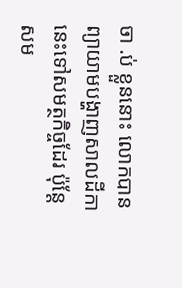ចា .ប់ ខ្លួននោះ លោកបានព្យាយាមបង្ហាញសាលដីកានេះទៅសមត្ថកិច្ចដែរ ប៉ុន្តែសម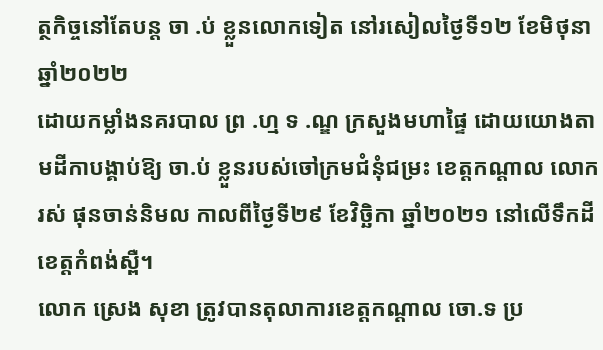ត្ថកិច្ចនៅតែបន្ត ចា .ប់ ខ្លួនលោកទៀត នៅរសៀលថ្ងៃទី១២ ខែមិថុនា ឆ្នាំ២០២២
ដោយកម្លាំងនគរបាល ព្រ .ហ្ម ទ .ណ្ឌ ក្រសួងមហាផ្ទៃ ដោយយោងតាមដីកាបង្គាប់ឱ្យ ចា.ប់ ខ្លួនរបស់ចៅក្រមជំនុំជម្រះ ខេត្តកណ្តាល លោក រស់ ផុនចាន់និមល កាលពីថ្ងៃទី២៩ ខែវិច្ឆិកា ឆ្នាំ២០២១ នៅលើទឹកដីខេត្តកំពង់ស្ពឺ។
លោក ស្រេង សុខា ត្រូវបានតុលាការខេត្តកណ្ដាល ចោ.ទ ប្រ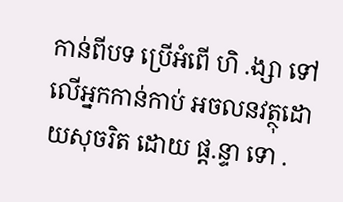កាន់ពីបទ ប្រើអំពើ ហិ .ង្សា ទៅលើអ្នកកាន់កាប់ អចលនវត្ថុដោយសុចរិត ដោយ ផ្ត.ន្ទា ទោ .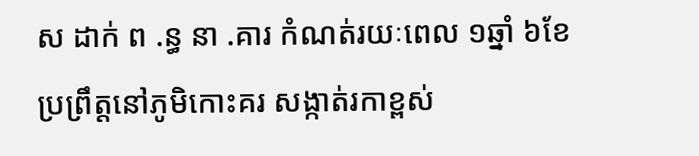ស ដាក់ ព .ន្ធ នា .គារ កំណត់រយៈពេល ១ឆ្នាំ ៦ខែ ប្រព្រឹត្តនៅភូមិកោះគរ សង្កាត់រកាខ្ពស់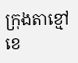ក្រុងតាខ្មៅ ខេ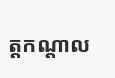ត្តកណ្តាល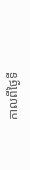កាលពីថ្ងៃទី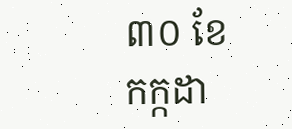៣០ ខែកក្កដា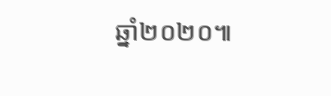ឆ្នាំ២០២០៕